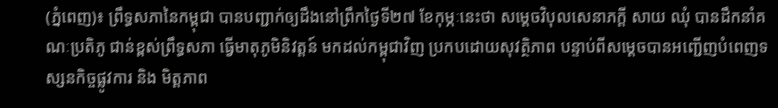(ភ្នំពេញ)៖ ព្រឹទ្ធសភានៃកម្ពុជា បានបញ្ជាក់ឲ្យដឹងនៅព្រឹកថ្ងៃទី២៧ ខែកុម្ភៈនេះថា សម្តេចវិបុលសេនាភក្តី សាយ ឈុំ បានដឹកនាំគណៈប្រតិភូ ជាន់ខ្ពស់ព្រឹទ្ធសភា ធ្វើមាតុភូមិនិវត្តន៍ មកដល់កម្ពុជាវិញ ប្រកបដោយសុវត្ថិភាព បន្ទាប់ពីសម្តេចបានអញ្ជើញបំពេញទស្សនកិច្ចផ្លូវការ និង មិត្តភាព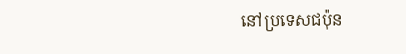នៅប្រទេសជប៉ុន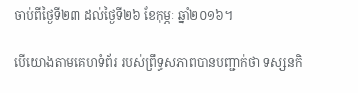ចាប់ពីថ្ងៃទី២៣ ដល់ថ្ងៃទី២៦ ខែកុម្ភៈ ឆ្នាំ២០១៦។

បើយោងតាមគេហទំព័រ របស់ព្រឹទ្ធសភាពបានបញ្ជាក់ថា ទស្សនកិ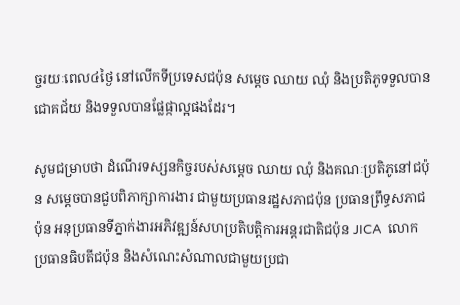ច្ចរយៈពេល៤ថ្ងៃ នៅលើកទីប្រទេសជប៉ុន សម្តេច ឈាយ ឈុំ និងប្រតិភូទទួលបានជោគជ័យ និងទទួលបានផ្លែផ្កាល្អផងដែរ។

សូមជម្រាបថា ដំណើរទស្សនកិច្ចរបស់សម្តេច ឈាយ ឈុំ និងគណៈប្រតិភូនៅជប៉ុន សម្តេចបានជួបពិភាក្សាការងារ ជាមួយប្រធានរដ្ឋសភាជប៉ុន ប្រធានព្រឹទ្ធសភាជប៉ុន អនុប្រធានទីភ្នាក់ងារអភិវឌ្ឍន៍សហប្រតិបត្តិការអន្តរជាតិជប៉ុន JICA  លោកប្រធានធិបតីជប៉ុន និងសំណេះសំណាលជាមួយប្រជា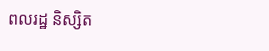ពលរដ្ឋ និស្សិត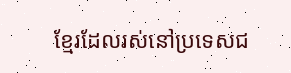ខ្មែរដែលរស់នៅប្រទេសជ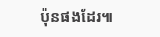ប៉ុនផងដែរ៕